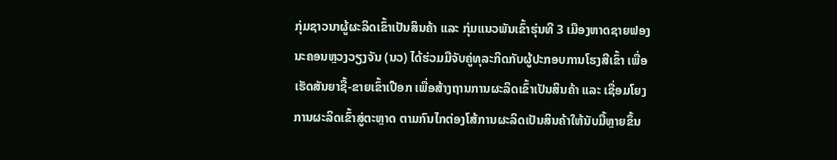ກຸ່ມຊາວນາຜູ້ຜະລິດເຂົ້າເປັນສິນຄ້າ ແລະ ກຸ່ມແນວພັນເຂົ້າຮຸ່ນທີ 3 ເມືອງຫາດຊາຍຟອງ ນະຄອນຫຼວງວຽງຈັນ (ນວ) ໄດ້ຮ່ວມມືຈັບຄູ່ທຸລະກິດກັບຜູ້ປະກອບການໂຮງສີເຂົ້າ ເພື່ອເຮັດສັນຍາຊື້-ຂາຍເຂົ້າເປືອກ ເພື່ອສ້າງຖານການຜະລິດເຂົ້າເປັນສິນຄ້າ ແລະ ເຊື່ອມໂຍງການຜະລິດເຂົ້າສູ່ຕະຫຼາດ ຕາມກົນໄກຕ່ອງໂສ້ການຜະລິດເປັນສິນຄ້າໃຫ້ນັບມື້ຫຼາຍຂຶ້ນ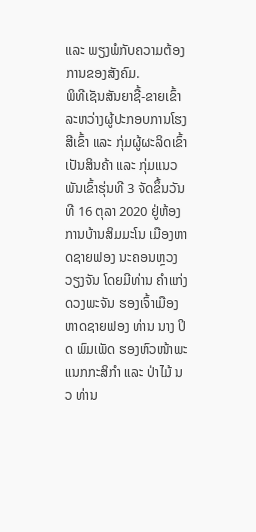ແລະ ພຽງພໍກັບຄວາມຕ້ອງການຂອງສັງຄົມ.
ພິທີເຊັນສັນຍາຊື້-ຂາຍເຂົ້າ ລະຫວ່າງຜູ້ປະກອບການໂຮງສີເຂົ້າ ແລະ ກຸ່ມຜູ້ຜະລິດເຂົ້າເປັນສິນຄ້າ ແລະ ກຸ່ມແນວພັນເຂົ້າຮຸ່ນທີ 3 ຈັດຂຶ້ນວັນທີ 16 ຕຸລາ 2020 ຢູ່ຫ້ອງການບ້ານສິມມະໂນ ເມືອງຫາດຊາຍຟອງ ນະຄອນຫຼວງວຽງຈັນ ໂດຍມີທ່ານ ຄໍາແກ່ງ ດວງພະຈັນ ຮອງເຈົ້າເມືອງຫາດຊາຍຟອງ ທ່ານ ນາງ ປິດ ພົມເພັດ ຮອງຫົວໜ້າພະແນກກະສິກຳ ແລະ ປ່າໄມ້ ນວ ທ່ານ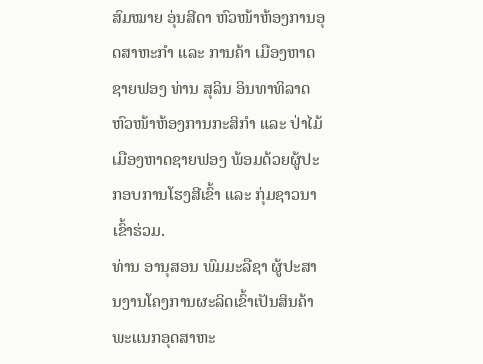ສົມໝາຍ ອຸ່ນສີດາ ຫົວໜ້າຫ້ອງການອຸດສາຫະກຳ ແລະ ການຄ້າ ເມືອງຫາດຊາຍຟອງ ທ່ານ ສຸລິນ ອິນທາທິລາດ ຫົວໜ້າຫ້ອງການກະສິກຳ ແລະ ປ່າໄມ້ ເມືອງຫາດຊາຍຟອງ ພ້ອມດ້ວຍຜູ້ປະກອບການໂຮງສີເຂົ້າ ແລະ ກຸ່ມຊາວນາເຂົ້າຮ່ວມ.
ທ່ານ ອານຸສອນ ພົມມະລືຊາ ຜູ້ປະສານງານໂຄງການຜະລິດເຂົ້າເປັນສິນຄ້າ ພະແນກອຸດສາຫະ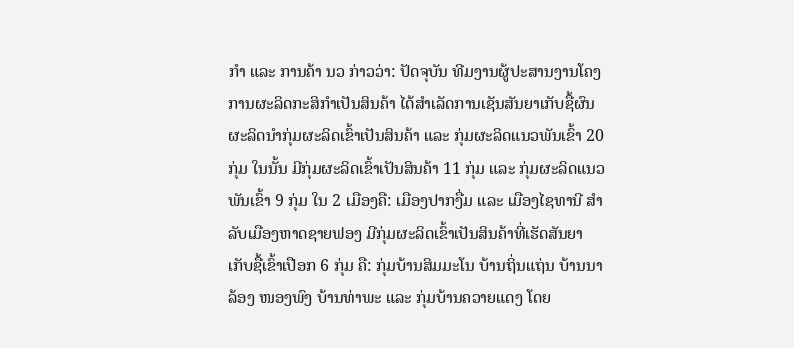ກຳ ແລະ ການຄ້າ ນວ ກ່າວວ່າ: ປັດຈຸບັນ ທີມງານຜູ້ປະສານງານໂຄງການຜະລິດກະສິກຳເປັນສິນຄ້າ ໄດ້ສໍາເລັດການເຊັນສັນຍາເກັບຊື້ຜົນຜະລິດນໍາກຸ່ມຜະລິດເຂົ້າເປັນສິນຄ້າ ແລະ ກຸ່ມຜະລິດແນວພັນເຂົ້າ 20 ກຸ່ມ ໃນນັ້ນ ມີກຸ່ມຜະລິດເຂົ້າເປັນສິນຄ້າ 11 ກຸ່ມ ແລະ ກຸ່ມຜະລິດແນວພັນເຂົ້າ 9 ກຸ່ມ ໃນ 2 ເມືອງຄື: ເມືອງປາກງື່ມ ແລະ ເມືອງໄຊທານີ ສໍາລັບເມືອງຫາດຊາຍຟອງ ມີກຸ່ມຜະລິດເຂົ້າເປັນສິນຄ້າທີ່ເຮັດສັນຍາເກັບຊື້ເຂົ້າເປືອກ 6 ກຸ່ມ ຄື: ກຸ່ມບ້ານສິມມະໂນ ບ້ານຖິ່ນແຖ່ນ ບ້ານນາລ້ອງ ໜອງພົງ ບ້ານທ່າພະ ແລະ ກຸ່ມບ້ານຄວາຍແດງ ໂດຍ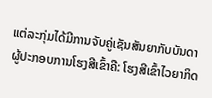ແຕ່ລະກຸ່ມໄດ້ມີການຈັບຄູ່ເຊັນສັນຍາກັບບັນດາຜູ້ປະກອບການໂຮງສີເຂົ້າຄື: ໂຮງສີເຂົ້າໄວຍາກິດ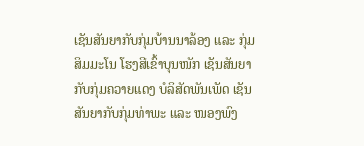ເຊັນສັນຍາກັບກຸ່ມບ້ານນາລ້ອງ ແລະ ກຸ່ມສິມມະໂນ ໂຮງສີເຂົ້າບຸນໜັກ ເຊັນສັນຍາກັບກຸ່ມຄວາຍແດງ ບໍລິສັດພັນເພັດ ເຊັນສັນຍາກັບກຸ່ມທ່າພະ ແລະ ໜອງພົງ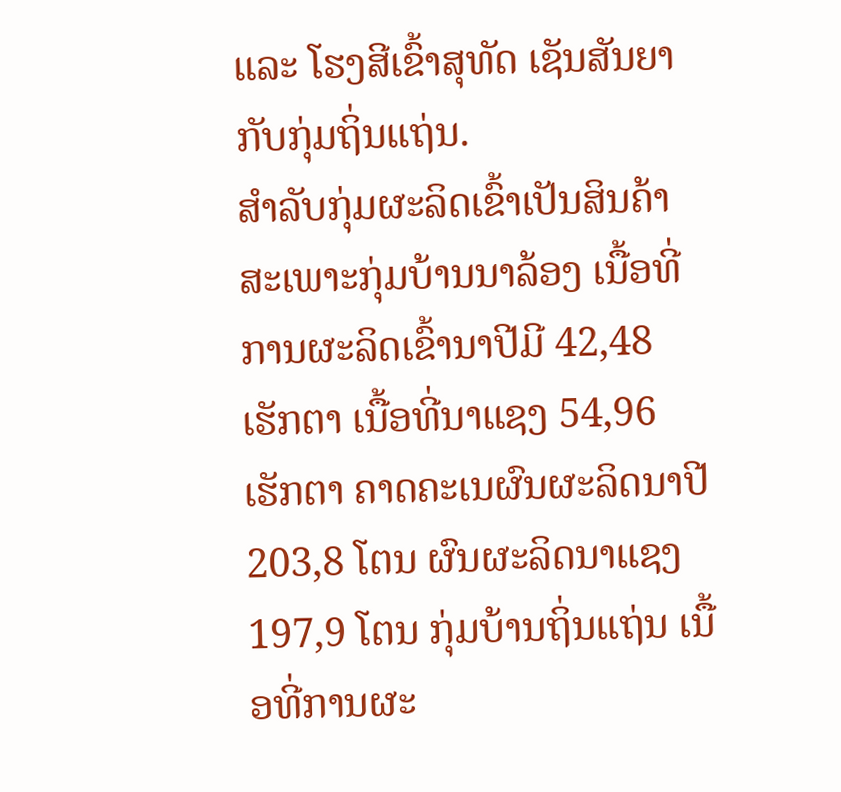ແລະ ໂຮງສີເຂົ້າສຸທັດ ເຊັນສັນຍາກັບກຸ່ມຖິ່ນແຖ່ນ.
ສໍາລັບກຸ່ມຜະລິດເຂົ້າເປັນສິນຄ້າສະເພາະກຸ່ມບ້ານນາລ້ອງ ເນື້ອທີ່ການຜະລິດເຂົ້ານາປີມີ 42,48 ເຮັກຕາ ເນື້ອທີ່ນາແຊງ 54,96 ເຮັກຕາ ຄາດຄະເນຜົນຜະລິດນາປີ 203,8 ໂຕນ ຜົນຜະລິດນາແຊງ 197,9 ໂຕນ ກຸ່ມບ້ານຖິ່ນແຖ່ນ ເນື້ອທີ່ການຜະ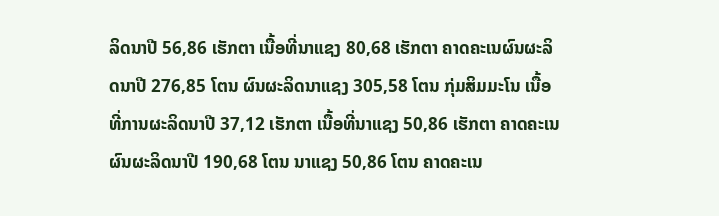ລິດນາປີ 56,86 ເຮັກຕາ ເນື້ອທີ່ນາແຊງ 80,68 ເຮັກຕາ ຄາດຄະເນຜົນຜະລິດນາປີ 276,85 ໂຕນ ຜົນຜະລິດນາແຊງ 305,58 ໂຕນ ກຸ່ມສິມມະໂນ ເນື້ອທີ່ການຜະລິດນາປີ 37,12 ເຮັກຕາ ເນື້ອທີ່ນາແຊງ 50,86 ເຮັກຕາ ຄາດຄະເນຜົນຜະລິດນາປີ 190,68 ໂຕນ ນາແຊງ 50,86 ໂຕນ ຄາດຄະເນ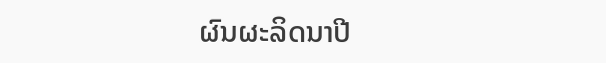ຜົນຜະລິດນາປີ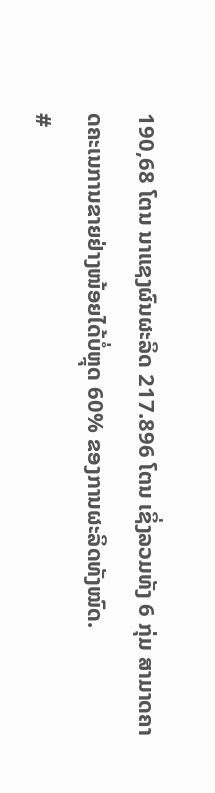190,68 ໂຕນ ນາແຊງຜົນຜະລິດ 217.896 ໂຕນ ເຊິ່ງລວມທັງ 6 ກຸ່ມ ສາມາດຄາດຄະເນການຂາຍຢ່າງໜ້ອຍໄດ້ບໍ່ຫຼຸດ 60% ຂອງການຜະລິດທັງໝົດ.
#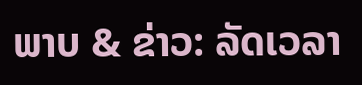ພາບ & ຂ່າວ: ລັດເວລາ